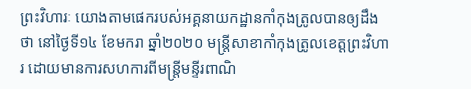ព្រះវិហារៈ យោងតាមផេករបស់អគ្គនាយកដ្ឋានកាំកុងត្រូលបានឲ្យដឹងថា នៅថ្ងៃទី១៤ ខែមករា ឆ្នាំ២០២០ មន្ត្រីសាខាកាំកុងត្រូលខេត្តព្រះវិហារ ដោយមានការសហការពីមន្ត្រីមន្ទីរពាណិ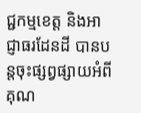ជ្ជកម្មខេត្ត និងអាជ្ញាធរដែនដី បានបន្តចុះផ្សព្វផ្សាយអំពីគុណ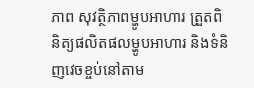ភាព សុវត្ថិភាពម្ហូបអាហារ ត្រួតពិនិត្យផលិតផលម្ហូបអាហារ និងទំនិញវេចខ្ចប់នៅតាម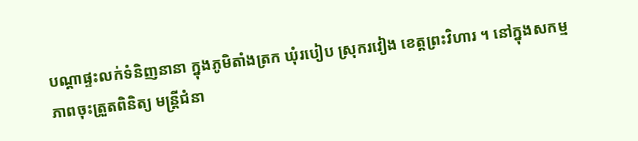បណ្តាផ្ទះលក់ទំនិញនានា ក្នុងភូមិតាំងត្រក ឃុំរបៀប ស្រុករវៀង ខេត្តព្រះវិហារ ។ នៅក្នុងសកម្មភាពចុះត្រួតពិនិត្យ មន្ត្រីជំនា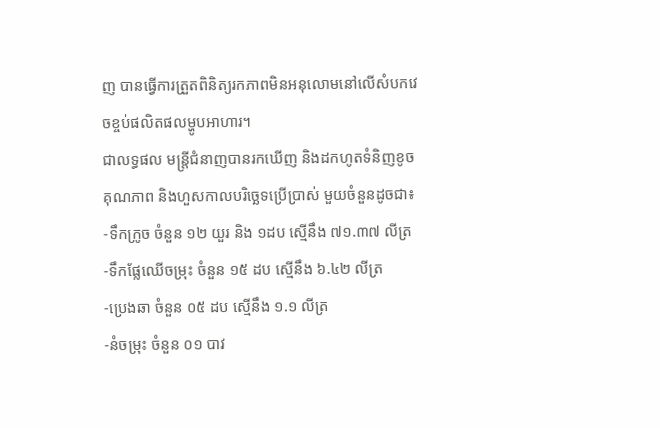ញ បានធ្វើការត្រួតពិនិត្យរកភាពមិនអនុលោមនៅលើសំបកវេចខ្ចប់ផលិតផលម្ហូបអាហារ។
ជាលទ្ធផល មន្ត្រីជំនាញបានរកឃើញ និងដកហូតទំនិញខូចគុណភាព និងហួសកាលបរិច្ឆេទប្រើប្រាស់ មួយចំនួនដូចជា៖
-ទឹកក្រូច ចំនួន ១២ យួរ និង ១ដប ស្មើនឹង ៧១.៣៧ លីត្រ
-ទឹកផ្លែឈើចម្រុះ ចំនួន ១៥ ដប ស្មើនឹង ៦.៤២ លីត្រ
-ប្រេងឆា ចំនួន ០៥ ដប ស្មើនឹង ១.១ លីត្រ
-នំចម្រុះ ចំនួន ០១ បាវ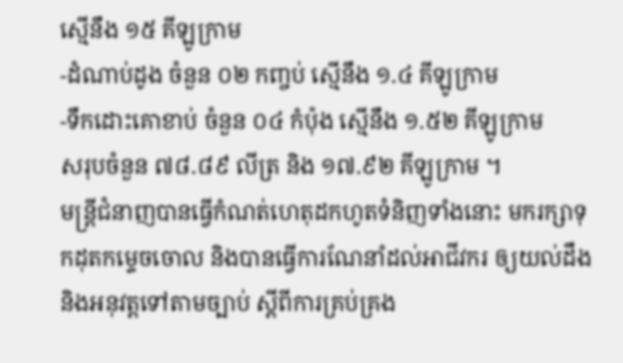ស្មើនឹង ១៥ គីឡូក្រាម
-ដំណាប់ដូង ចំនួន ០២ កញ្ចប់ ស្មើនឹង ១.៤ គីឡូក្រាម
-ទឹកដោះគោខាប់ ចំនួន ០៤ កំប៉ុង ស្មើនឹង ១.៥២ គីឡូក្រាម
សរុបចំនួន ៧៨.៨៩ លីត្រ និង ១៧.៩២ គីឡូក្រាម ។
មន្រ្តីជំនាញបានធ្វើកំណត់ហេតុដកហូតទំនិញទាំងនោះ មករក្សាទុកដុតកម្ទេចចោល និងបានធ្វើការណែនាំដល់អាជីវករ ឲ្យយល់ដឹង និងអនុវត្តទៅតាមច្បាប់ ស្តីពីការគ្រប់គ្រង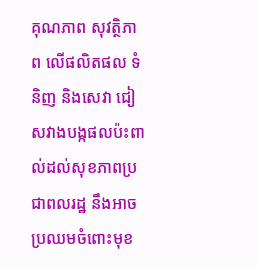គុណភាព សុវត្ថិភាព លើផលិតផល ទំនិញ និងសេវា ជៀសវាងបង្កផលប៉ះពាល់ដល់សុខភាពប្រជាពលរដ្ឋ នឹងអាចប្រឈមចំពោះមុខ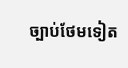ច្បាប់ថែមទៀត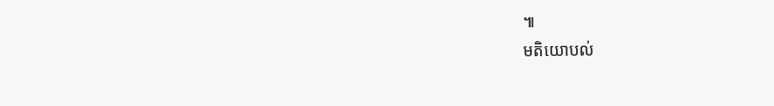៕
មតិយោបល់